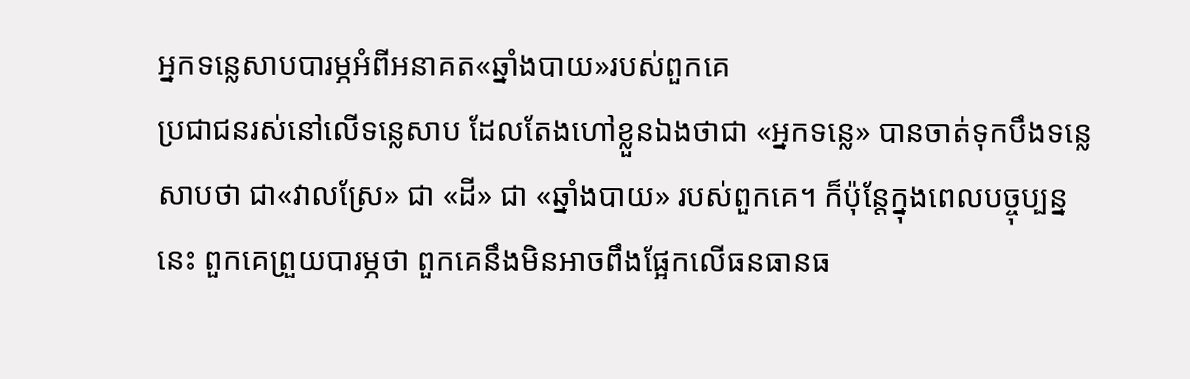អ្នកទន្លេសាបបារម្ភអំពីអនាគត«ឆ្នាំងបាយ»របស់ពួកគេ
ប្រជាជនរស់នៅលើទន្លេសាប ដែលតែងហៅខ្លួនឯងថាជា «អ្នកទន្លេ» បានចាត់ទុកបឹងទន្លេសាបថា ជា«វាលស្រែ» ជា «ដី» ជា «ឆ្នាំងបាយ» របស់ពួកគេ។ ក៏ប៉ុន្តែក្នុងពេលបច្ចុប្បន្ននេះ ពួកគេព្រួយបារម្ភថា ពួកគេនឹងមិនអាចពឹងផ្អែកលើធនធានធ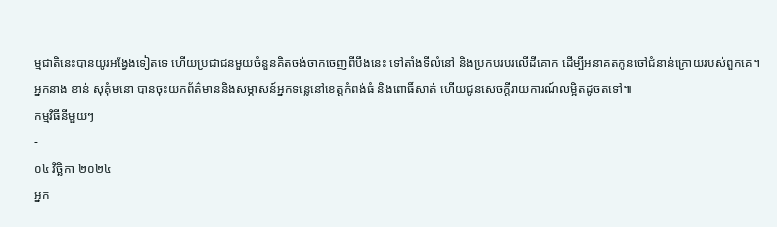ម្មជាតិនេះបានយូរអង្វែងទៀតទេ ហើយប្រជាជនមួយចំនួនគិតចង់ចាកចេញពីបឹងនេះ ទៅតាំងទីលំនៅ និងប្រកបរបរលើដីគោក ដើម្បីអនាគតកូនចៅជំនាន់ក្រោយរបស់ពួកគេ។ អ្នកនាង ខាន់ សុគុំមនោ បានចុះយកព័ត៌មាននិងសម្ភាសន៍អ្នកទន្លេនៅខេត្តកំពង់ធំ និងពោធិ៍សាត់ ហើយជូនសេចក្តីរាយការណ៍លម្អិតដូចតទៅ៕
កម្មវិធីនីមួយៗ
-
០៤ វិច្ឆិកា ២០២៤
អ្នក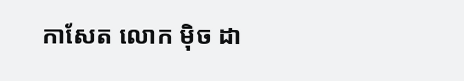កាសែត លោក ម៉ិច ដា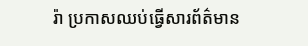រ៉ា ប្រកាសឈប់ធ្វើសារព័ត៌មាន